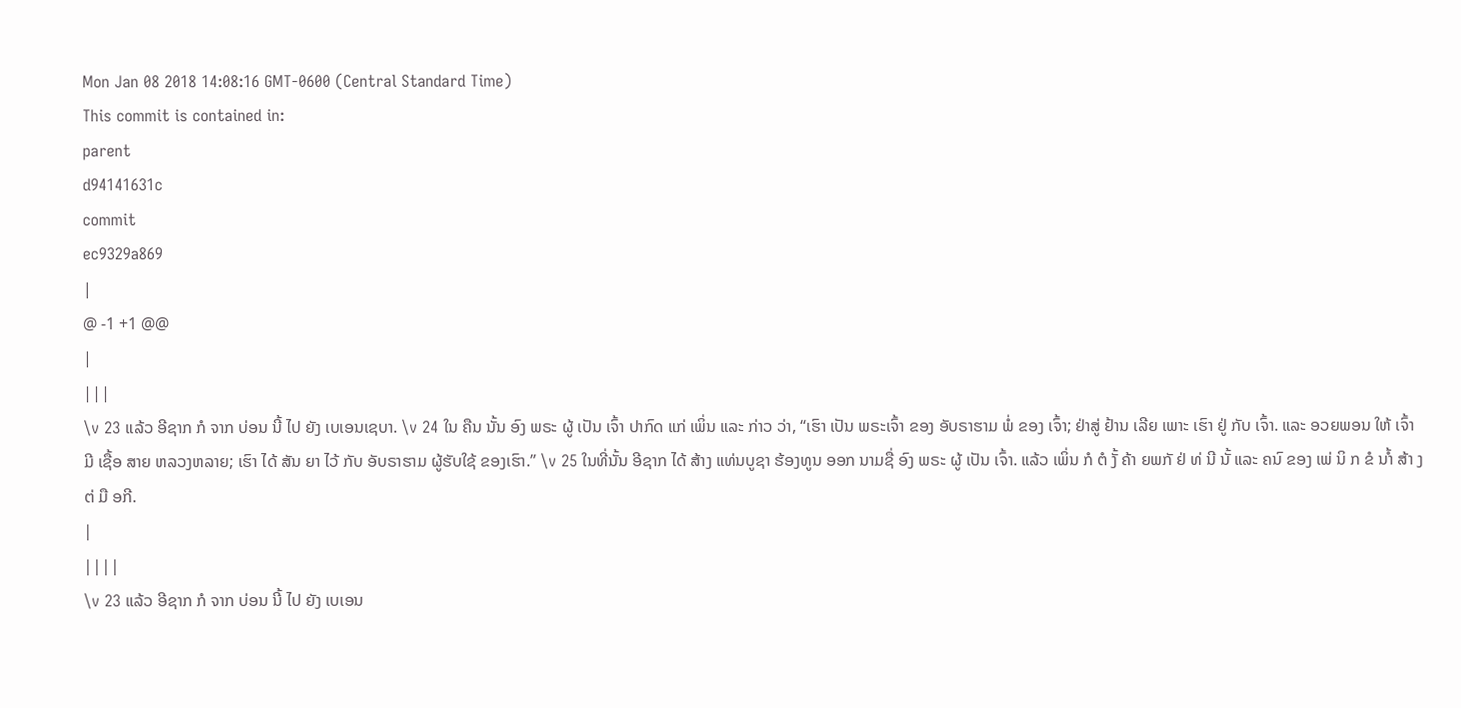Mon Jan 08 2018 14:08:16 GMT-0600 (Central Standard Time)
This commit is contained in:
parent
d94141631c
commit
ec9329a869
|
@ -1 +1 @@
|
|||
\v 23 ແລ້ວ ອີຊາກ ກໍ ຈາກ ບ່ອນ ນີ້ ໄປ ຍັງ ເບເອນເຊບາ. \v 24 ໃນ ຄືນ ນັ້ນ ອົງ ພຣະ ຜູ້ ເປັນ ເຈົ້າ ປາກົດ ແກ່ ເພິ່ນ ແລະ ກ່າວ ວ່າ, “ເຮົາ ເປັນ ພຣະເຈົ້າ ຂອງ ອັບຣາຮາມ ພໍ່ ຂອງ ເຈົ້າ; ຢ່າສູ່ ຢ້ານ ເລີຍ ເພາະ ເຮົາ ຢູ່ ກັບ ເຈົ້າ. ແລະ ອວຍພອນ ໃຫ້ ເຈົ້າ ມີ ເຊື້ອ ສາຍ ຫລວງຫລາຍ; ເຮົາ ໄດ້ ສັນ ຍາ ໄວ້ ກັບ ອັບຣາຮາມ ຜູ້ຮັບໃຊ້ ຂອງເຮົາ.” \v 25 ໃນທີ່ນັ້ນ ອີຊາກ ໄດ້ ສ້າງ ແທ່ນບູຊາ ຮ້ອງທູນ ອອກ ນາມຊື່ ອົງ ພຣະ ຜູ້ ເປັນ ເຈົ້າ. ແລ້ວ ເພິ່ນ ກໍ ຕໍ ງັ້ ຄ້າ ຍພກັ ຢ່ ທ່ ນີ ນັ້ ແລະ ຄນົ ຂອງ ເພ່ ນິ ກ ຂໍ ນາໍ້ ສ້າ ງ ຕ່ ມື ອກີ.
|
||||
\v 23 ແລ້ວ ອີຊາກ ກໍ ຈາກ ບ່ອນ ນີ້ ໄປ ຍັງ ເບເອນ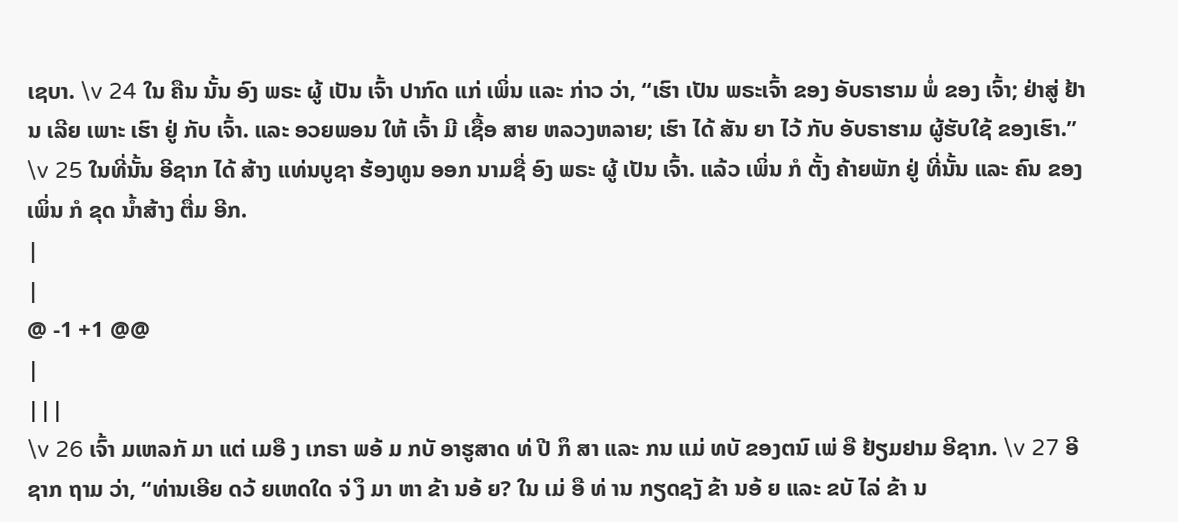ເຊບາ. \v 24 ໃນ ຄືນ ນັ້ນ ອົງ ພຣະ ຜູ້ ເປັນ ເຈົ້າ ປາກົດ ແກ່ ເພິ່ນ ແລະ ກ່າວ ວ່າ, “ເຮົາ ເປັນ ພຣະເຈົ້າ ຂອງ ອັບຣາຮາມ ພໍ່ ຂອງ ເຈົ້າ; ຢ່າສູ່ ຢ້ານ ເລີຍ ເພາະ ເຮົາ ຢູ່ ກັບ ເຈົ້າ. ແລະ ອວຍພອນ ໃຫ້ ເຈົ້າ ມີ ເຊື້ອ ສາຍ ຫລວງຫລາຍ; ເຮົາ ໄດ້ ສັນ ຍາ ໄວ້ ກັບ ອັບຣາຮາມ ຜູ້ຮັບໃຊ້ ຂອງເຮົາ.” \v 25 ໃນທີ່ນັ້ນ ອີຊາກ ໄດ້ ສ້າງ ແທ່ນບູຊາ ຮ້ອງທູນ ອອກ ນາມຊື່ ອົງ ພຣະ ຜູ້ ເປັນ ເຈົ້າ. ແລ້ວ ເພິ່ນ ກໍ ຕັ້ງ ຄ້າຍພັກ ຢູ່ ທີ່ນັ້ນ ແລະ ຄົນ ຂອງ ເພິ່ນ ກໍ ຂຸດ ນ້ຳສ້າງ ຕື່ມ ອີກ.
|
|
@ -1 +1 @@
|
|||
\v 26 ເຈົ້າ ມເຫລກັ ມາ ແຕ່ ເມອື ງ ເກຣາ ພອ້ ມ ກບັ ອາຮູສາດ ທ່ ປີ ກຶ ສາ ແລະ ກນ ແມ່ ທບັ ຂອງຕນົ ເພ່ ອື ຢ້ຽມຢາມ ອີຊາກ. \v 27 ອີຊາກ ຖາມ ວ່າ, “ທ່ານເອີຍ ດວ້ ຍເຫດໃດ ຈ່ ງຶ ມາ ຫາ ຂ້າ ນອ້ ຍ? ໃນ ເມ່ ອື ທ່ ານ ກຽດຊງັ ຂ້າ ນອ້ ຍ ແລະ ຂບັ ໄລ່ ຂ້າ ນ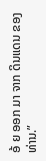ອ້ ຍ ອອກ ມາ ຈາກ ດິນແດນ ຂອງທ່ານ.”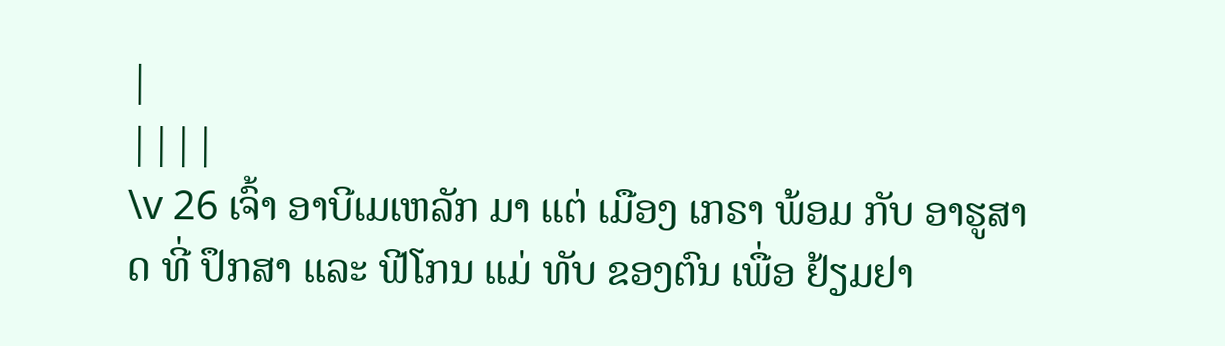|
||||
\v 26 ເຈົ້າ ອາບີເມເຫລັກ ມາ ແຕ່ ເມືອງ ເກຣາ ພ້ອມ ກັບ ອາຮູສາດ ທີ່ ປຶກສາ ແລະ ຟີໂກນ ແມ່ ທັບ ຂອງຕົນ ເພື່ອ ຢ້ຽມຢາ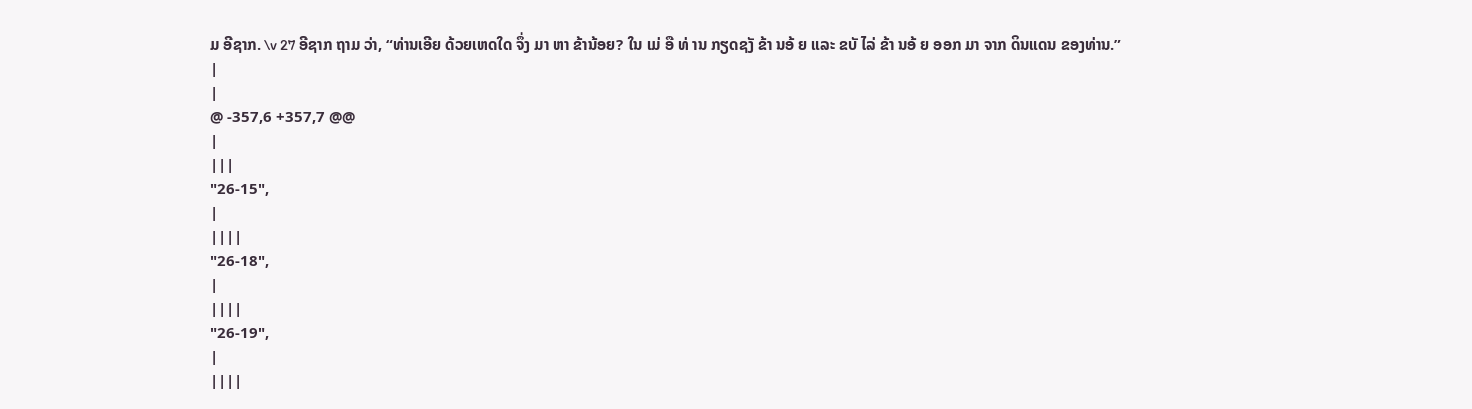ມ ອີຊາກ. \v 27 ອີຊາກ ຖາມ ວ່າ, “ທ່ານເອີຍ ດ້ວຍເຫດໃດ ຈຶ່ງ ມາ ຫາ ຂ້ານ້ອຍ? ໃນ ເມ່ ອື ທ່ ານ ກຽດຊງັ ຂ້າ ນອ້ ຍ ແລະ ຂບັ ໄລ່ ຂ້າ ນອ້ ຍ ອອກ ມາ ຈາກ ດິນແດນ ຂອງທ່ານ.”
|
|
@ -357,6 +357,7 @@
|
|||
"26-15",
|
||||
"26-18",
|
||||
"26-19",
|
||||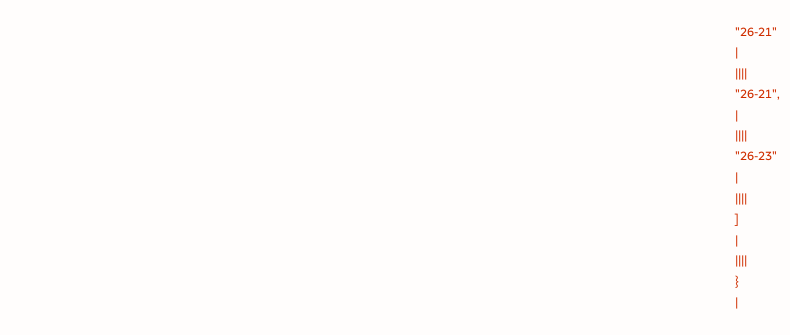"26-21"
|
||||
"26-21",
|
||||
"26-23"
|
||||
]
|
||||
}
|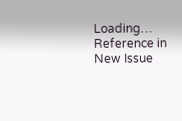Loading…
Reference in New Issue